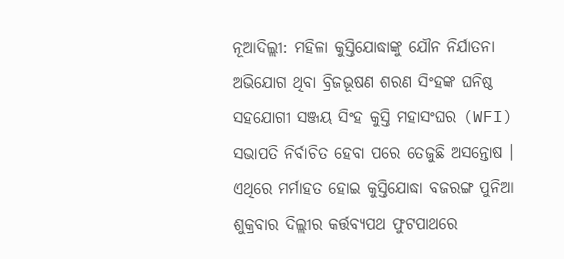ନୂଆଦିଲ୍ଲୀ: ମହିଳା କୁସ୍ତିଯୋଦ୍ଧାଙ୍କୁ ଯୌନ ନିର୍ଯାତନା ଅଭିଯୋଗ ଥିବା ବ୍ରିଜଭୂଷଣ ଶରଣ ସିଂହଙ୍କ ଘନିଷ୍ଠ ସହଯୋଗୀ ସଞ୍ଜୟ ସିଂହ କୁସ୍ତି ମହାସଂଘର (WFI) ସଭାପତି ନିର୍ବାଚିତ ହେବା ପରେ ତେଜୁଛି ଅସନ୍ତୋଷ । ଏଥିରେ ମର୍ମାହତ ହୋଇ କୁସ୍ତିଯୋଦ୍ଧା ବଜରଙ୍ଗ ପୁନିଆ ଶୁକ୍ରବାର ଦିଲ୍ଲୀର କର୍ତ୍ତବ୍ୟପଥ ଫୁଟପାଥରେ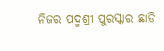ନିଜର ପଦ୍ମଶ୍ରୀ ପୁରସ୍କାର ଛାଡି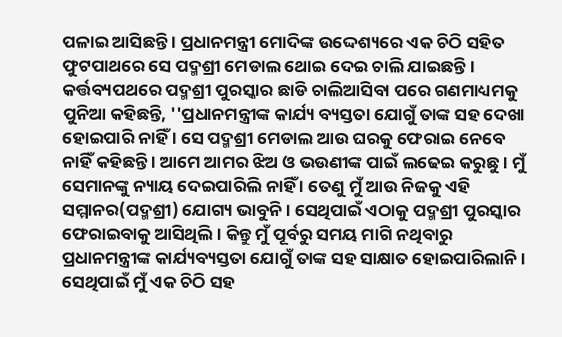ପଳାଇ ଆସିଛନ୍ତି । ପ୍ରଧାନମନ୍ତ୍ରୀ ମୋଦିଙ୍କ ଉଦ୍ଦେଶ୍ୟରେ ଏକ ଚିଠି ସହିତ ଫୁଟପାଥରେ ସେ ପଦ୍ମଶ୍ରୀ ମେଡାଲ ଥୋଇ ଦେଇ ଚାଲି ଯାଇଛନ୍ତି ।
କର୍ତ୍ତବ୍ୟପଥରେ ପଦ୍ମଶ୍ରୀ ପୁରସ୍କାର ଛାଡି ଚାଲିଆସିବା ପରେ ଗଣମାଧ୍ୟମକୁ ପୁନିଆ କହିଛନ୍ତି, ''ପ୍ରଧାନମନ୍ତ୍ରୀଙ୍କ କାର୍ଯ୍ୟ ବ୍ୟସ୍ତତା ଯୋଗୁଁ ତାଙ୍କ ସହ ଦେଖା ହୋଇପାରି ନାହିଁ । ସେ ପଦ୍ମଶ୍ରୀ ମେଡାଲ ଆଉ ଘରକୁ ଫେରାଇ ନେବେ ନାହିଁ କହିଛନ୍ତି । ଆମେ ଆମର ଝିଅ ଓ ଭଉଣୀଙ୍କ ପାଇଁ ଲଢେଇ କରୁଛୁ । ମୁଁ ସେମାନଙ୍କୁ ନ୍ୟାୟ ଦେଇପାରିଲି ନାହିଁ । ତେଣୁ ମୁଁ ଆଉ ନିଜକୁ ଏହି ସମ୍ମାନର(ପଦ୍ମଶ୍ରୀ) ଯୋଗ୍ୟ ଭାବୁନି । ସେଥିପାଇଁ ଏଠାକୁ ପଦ୍ମଶ୍ରୀ ପୁରସ୍କାର ଫେରାଇବାକୁ ଆସିଥିଲି । କିନ୍ତୁ ମୁଁ ପୂର୍ବରୁ ସମୟ ମାଗି ନଥିବାରୁ ପ୍ରଧାନମନ୍ତ୍ରୀଙ୍କ କାର୍ଯ୍ୟବ୍ୟସ୍ତତା ଯୋଗୁଁ ତାଙ୍କ ସହ ସାକ୍ଷାତ ହୋଇପାରିଲାନି । ସେଥିପାଇଁ ମୁଁ ଏକ ଚିଠି ସହ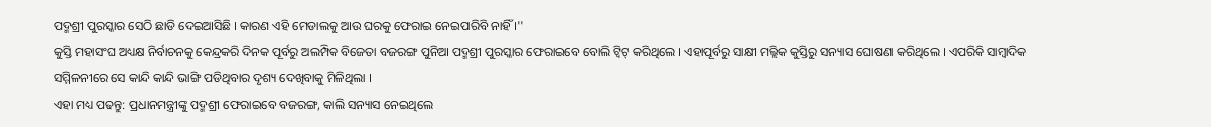ପଦ୍ମଶ୍ରୀ ପୁରସ୍କାର ସେଠି ଛାଡି ଦେଇଆସିଛି । କାରଣ ଏହି ମେଡାଲକୁ ଆଉ ଘରକୁ ଫେରାଇ ନେଇପାରିବି ନାହିଁ ।''
କୁସ୍ତି ମହାସଂଘ ଅଧ୍ୟକ୍ଷ ନିର୍ବାଚନକୁ କେନ୍ଦ୍ରକରି ଦିନକ ପୂର୍ବରୁ ଅଲମ୍ପିକ ବିଜେତା ବଜରଙ୍ଗ ପୁନିଆ ପଦ୍ମଶ୍ରୀ ପୁରସ୍କାର ଫେରାଇବେ ବୋଲି ଟ୍ବିଟ୍ କରିଥିଲେ । ଏହାପୂର୍ବରୁ ସାକ୍ଷୀ ମଲ୍ଲିକ କୁସ୍ତିରୁ ସନ୍ୟାସ ଘୋଷଣା କରିଥିଲେ । ଏପରିକି ସାମ୍ବାଦିକ ସମ୍ମିଳନୀରେ ସେ କାନ୍ଦି କାନ୍ଦି ଭାଙ୍ଗି ପଡିଥିବାର ଦୃଶ୍ୟ ଦେଖିବାକୁ ମିଳିଥିଲା ।
ଏହା ମଧ୍ୟ ପଢନ୍ତୁ: ପ୍ରଧାନମନ୍ତ୍ରୀଙ୍କୁ ପଦ୍ମଶ୍ରୀ ଫେରାଇବେ ବଜରଙ୍ଗ, କାଲି ସନ୍ୟାସ ନେଇଥିଲେ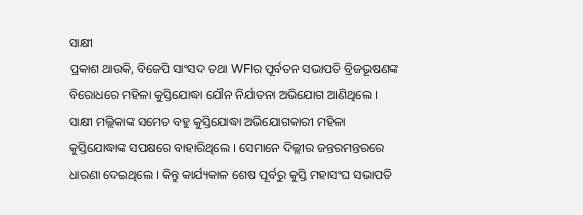ସାକ୍ଷୀ
ପ୍ରକାଶ ଥାଉକି, ବିଜେପି ସାଂସଦ ତଥା WFIର ପୂର୍ବତନ ସଭାପତି ବ୍ରିଜଭୂଷଣଙ୍କ ବିରୋଧରେ ମହିଳା କୁସ୍ତିଯୋଦ୍ଧା ଯୌନ ନିର୍ଯାତନା ଅଭିଯୋଗ ଆଣିଥିଲେ । ସାକ୍ଷୀ ମଲ୍ଲିକାଙ୍କ ସମେତ ବହୁ କୁସ୍ତିଯୋଦ୍ଧା ଅଭିଯୋଗକାରୀ ମହିଳା କୁସ୍ତିଯୋଦ୍ଧାଙ୍କ ସପକ୍ଷରେ ବାହାରିଥିଲେ । ସେମାନେ ଦିଲ୍ଲୀର ଜନ୍ତରମନ୍ତରରେ ଧାରଣା ଦେଇଥିଲେ । କିନ୍ତୁ କାର୍ଯ୍ୟକାଳ ଶେଷ ପୂର୍ବରୁ କୁସ୍ତି ମହାସଂଘ ସଭାପତି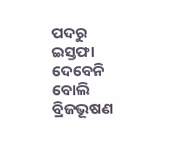ପଦରୁ ଇସ୍ତଫା ଦେବେନି ବୋଲି ବ୍ରିଜଭୂଷଣ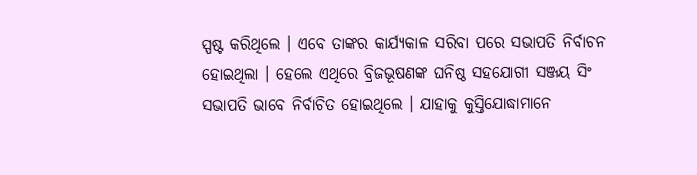ସ୍ପଷ୍ଟ କରିଥିଲେ । ଏବେ ତାଙ୍କର କାର୍ଯ୍ୟକାଳ ସରିବା ପରେ ସଭାପତି ନିର୍ବାଚନ ହୋଇଥିଲା । ହେଲେ ଏଥିରେ ବ୍ରିଜଭୂଷଣଙ୍କ ଘନିଷ୍ଠ ସହଯୋଗୀ ସଞ୍ଜୟ ସିଂ ସଭାପତି ଭାବେ ନିର୍ବାଚିତ ହୋଇଥିଲେ । ଯାହାକୁ କୁସ୍ତିଯୋଦ୍ଧାମାନେ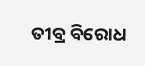ତୀବ୍ର ବିରୋଧ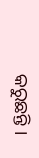କରୁଛନ୍ତି ।